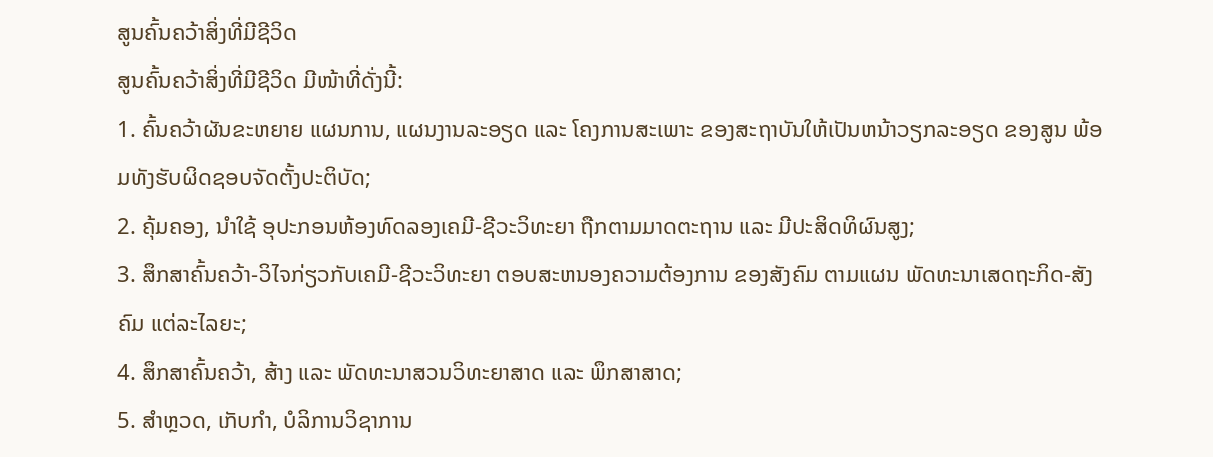ສູນຄົ້ນຄວ້າສິ່ງທີ່ມີຊີວິດ
ສູນຄົ້ນຄວ້າສິ່ງທີ່ມີຊີວິດ ມີໜ້າທີ່ດັ່ງນີ້:
1. ຄົ້ນຄວ້າຜັນຂະຫຍາຍ ແຜນການ, ແຜນງານລະອຽດ ແລະ ໂຄງການສະເພາະ ຂອງສະຖາບັນໃຫ້ເປັນຫນ້າວຽກລະອຽດ ຂອງສູນ ພ້ອມທັງຮັບຜິດຊອບຈັດຕັ້ງປະຕິບັດ;
2. ຄຸ້ມຄອງ, ນໍາໃຊ້ ອຸປະກອນຫ້ອງທົດລອງເຄມີ-ຊີວະວິທະຍາ ຖືກຕາມມາດຕະຖານ ແລະ ມີປະສິດທິຜົນສູງ;
3. ສຶກສາຄົ້ນຄວ້າ-ວິໄຈກ່ຽວກັບເຄມີ-ຊີວະວິທະຍາ ຕອບສະຫນອງຄວາມຕ້ອງການ ຂອງສັງຄົມ ຕາມແຜນ ພັດທະນາເສດຖະກິດ-ສັງຄົມ ແຕ່ລະໄລຍະ;
4. ສຶກສາຄົ້ນຄວ້າ, ສ້າງ ແລະ ພັດທະນາສວນວິທະຍາສາດ ແລະ ພຶກສາສາດ;
5. ສໍາຫຼວດ, ເກັບກໍາ, ບໍລິການວິຊາການ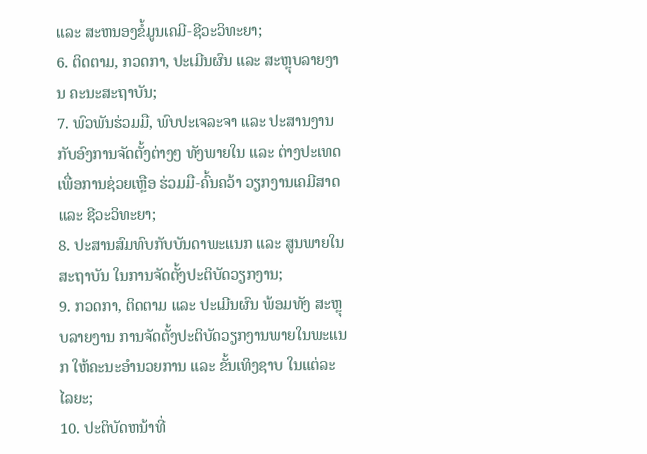ແລະ ສະຫນອງຂໍ້ມູນເຄມີ-ຊີວະວິທະຍາ;
6. ຕິດຕາມ, ກວດກາ, ປະເມີນຜົນ ແລະ ສະຫຼຸບລາຍງານ ຄະນະສະຖາບັນ;
7. ພົວພັນຮ່ວມມື, ພົບປະເຈລະຈາ ແລະ ປະສານງານກັບອົງການຈັດຕັ້ງຕ່າງໆ ທັງພາຍໃນ ແລະ ຕ່າງປະເທດ ເພື່ອການຊ່ວຍເຫຼືອ ຮ່ວມມື-ຄົ້ນຄວ້າ ວຽກງານເຄມີສາດ ແລະ ຊີວະວິທະຍາ;
8. ປະສານສົມທົບກັບບັນດາພະແນກ ແລະ ສູນພາຍໃນສະຖາບັນ ໃນການຈັດຕັ້ງປະຕິບັດວຽກງານ;
9. ກວດກາ, ຕິດຕາມ ແລະ ປະເມີນຜົນ ພ້ອມທັງ ສະຫຼຸບລາຍງານ ການຈັດຕັ້ງປະຕິບັດວຽກງານພາຍໃນພະແນກ ໃຫ້ຄະນະອໍານວຍການ ແລະ ຂັ້ນເທິງຊາບ ໃນແຕ່ລະໄລຍະ;
10. ປະຕິບັດຫນ້າທີ່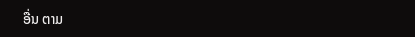ອື່ນ ຕາມ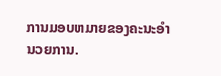ການມອບຫມາຍຂອງຄະນະອໍານວຍການ.